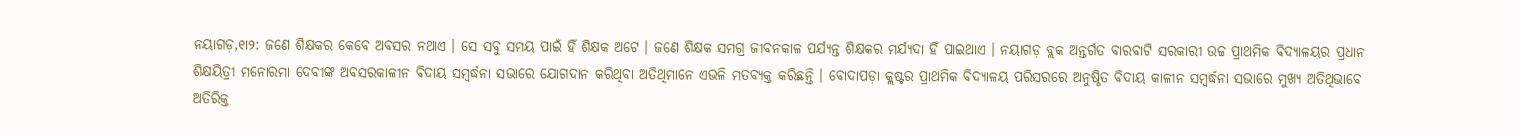ନୟାଗଡ଼,୧ା୨: ଜଣେ ଶିକ୍ଷକର କେବେ ଅବସର ନଥାଏ । ସେ ସବୁ ସମୟ ପାଇଁ ହିଁ ଶିକ୍ଷକ ଅଟେ । ଜଣେ ଶିକ୍ଷକ ସମଗ୍ର ଜୀବନକାଳ ପର୍ଯ୍ୟନ୍ତ ଶିକ୍ଷକର ମର୍ଯ୍ୟଦା ହିଁ ପାଇଥାଏ । ନୟାଗଡ଼ ବ୍ଲକ ଅନ୍ତର୍ଗତ ବାରବାଟି ସରକାରୀ ଉଚ୍ଚ ପ୍ରାଥମିକ ବିଦ୍ୟାଳୟର ପ୍ରଧାନ ଶିକ୍ଷୟିତ୍ରୀ ମନୋରମା ଦେବୀଙ୍କ ଅବସରକାଳୀନ ବିଦାୟ ସମ୍ବର୍ଦ୍ଧନା ସଭାରେ ଯୋଗଦାନ କରିଥିବା ଅତିଥିମାନେ ଏଭଳି ମତବ୍ୟକ୍ତ କରିଛନ୍ତି । ବୋଦାପଡ଼ା କ୍ଲଷ୍ଟର ପ୍ରାଥମିକ ବିଦ୍ୟାଳୟ ପରିସରରେ ଅନୁଷ୍ଠିତ ବିଦାୟ କାଳୀନ ସମ୍ବର୍ଦ୍ଧନା ସଭାରେ ମୁଖ୍ୟ ଅତିଥିଭାବେ ଅତିରିକ୍ତ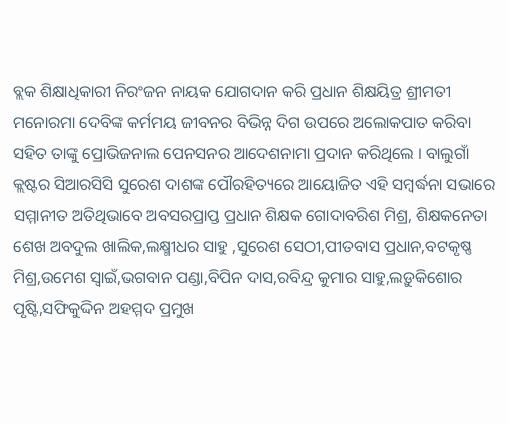ବ୍ଲକ ଶିକ୍ଷାଧିକାରୀ ନିରଂଜନ ନାୟକ ଯୋଗଦାନ କରି ପ୍ରଧାନ ଶିକ୍ଷୟିତ୍ର ଶ୍ରୀମତୀ ମନୋରମା ଦେବିଙ୍କ କର୍ମମୟ ଜୀବନର ବିଭିନ୍ନ ଦିଗ ଉପରେ ଅଲୋକପାତ କରିବା ସହିତ ତାଙ୍କୁ ପ୍ରୋଭିଜନାଲ ପେନସନର ଆଦେଶନାମା ପ୍ରଦାନ କରିଥିଲେ । ବାଲୁଗାଁ କ୍ଲଷ୍ଟର ସିଆରସିସି ସୁରେଶ ଦାଶଙ୍କ ପୌରହିତ୍ୟରେ ଆୟୋଜିତ ଏହି ସମ୍ବର୍ଦ୍ଧନା ସଭାରେ ସମ୍ମାନୀତ ଅତିଥିଭାବେ ଅବସରପ୍ରାପ୍ତ ପ୍ରଧାନ ଶିକ୍ଷକ ଗୋଦାବରିଶ ମିଶ୍ର, ଶିକ୍ଷକନେତା ଶେଖ ଅବଦୁଲ ଖାଲିକ,ଲକ୍ଷ୍ମୀଧର ସାହୁ ,ସୁରେଶ ସେଠୀ,ପୀତବାସ ପ୍ରଧାନ,ବଟକୃଷ୍ଣ ମିଶ୍ର,ଉମେଶ ସ୍ୱାଇଁ,ଭଗବାନ ପଣ୍ଡା,ବିପିନ ଦାସ,ରବିନ୍ଦ୍ର କୁମାର ସାହୁ,ଲଡ଼ୁକିଶୋର ପୃଷ୍ଟି,ସଫିକୁଦ୍ଦିନ ଅହମ୍ମଦ ପ୍ରମୁଖ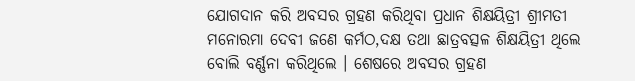ଯୋଗଦାନ କରି ଅବସର ଗ୍ରହଣ କରିଥିବା ପ୍ରଧାନ ଶିକ୍ଷୟିତ୍ରୀ ଶ୍ରୀମତୀ ମନୋରମା ଦେବୀ ଜଣେ କର୍ମଠ,ଦକ୍ଷ ତଥା ଛାତ୍ରବତ୍ସଳ ଶିକ୍ଷୟିତ୍ରୀ ଥିଲେ ବୋଲି ବର୍ଣ୍ଣନା କରିଥିଲେ । ଶେଷରେ ଅବସର ଗ୍ରହଣ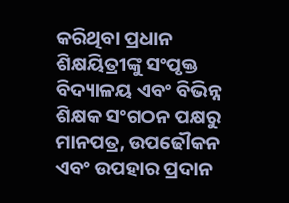କରିଥିବା ପ୍ରଧାନ ଶିକ୍ଷୟିତ୍ରୀଙ୍କୁ ସଂପୃକ୍ତ ବିଦ୍ୟାଳୟ ଏବଂ ବିଭିନ୍ନ ଶିକ୍ଷକ ସଂଗଠନ ପକ୍ଷରୁ ମାନପତ୍ର, ଉପଢୌକନ ଏବଂ ଉପହାର ପ୍ରଦାନ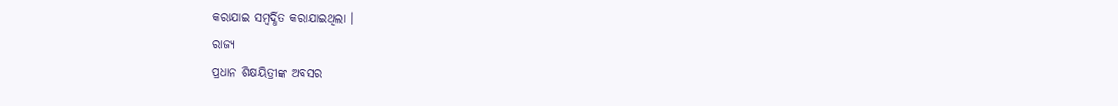କରାଯାଇ ସମ୍ବର୍ଦ୍ଧିତ କରାଯାଇଥିଲା ।
ରାଜ୍ୟ
ପ୍ରଧାନ ଶିକ୍ଷୟିତ୍ରୀଙ୍କ ଅବସର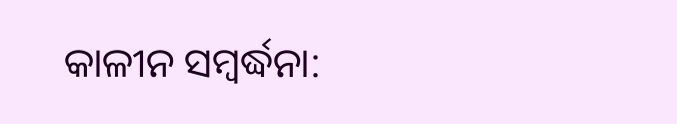କାଳୀନ ସମ୍ବର୍ଦ୍ଧନା: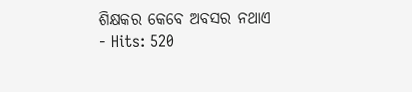ଶିକ୍ଷକର କେବେ ଅବସର ନଥାଏ
- Hits: 520